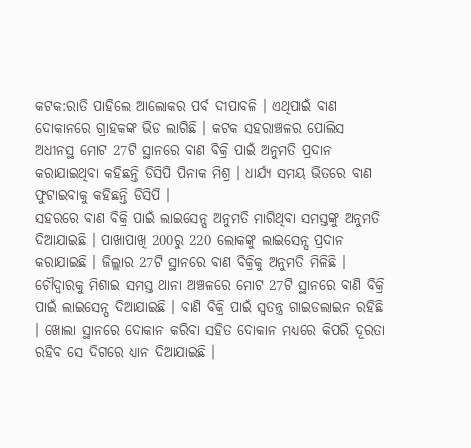କଟକ:ରାତି ପାହିଲେ ଆଲୋକର ପର୍ବ ଦୀପାବଳି । ଏଥିପାଇଁ ବାଣ ଦୋକାନରେ ଗ୍ରାହକଙ୍କ ଭିଡ ଲାଗିଛି । କଟକ ସହରାଞ୍ଚଳର ପୋଲିସ ଅଧୀନସ୍ଥ ମୋଟ 27ଟି ସ୍ଥାନରେ ବାଣ ବିକ୍ରି ପାଇଁ ଅନୁମତି ପ୍ରଦାନ କରାଯାଇଥିବା କହିଛନ୍ତି ଡିସିପି ପିନାକ ମିଶ୍ର । ଧାର୍ଯ୍ୟ ସମୟ ଭିତରେ ବାଣ ଫୁଟାଇବାକୁ କହିଛନ୍ତି ଡିସିପି ।
ସହରରେ ବାଣ ବିକ୍ରି ପାଇଁ ଲାଇସେନ୍ସ ଅନୁମତି ମାଗିଥିବା ସମସ୍ତଙ୍କୁ ଅନୁମତି ଦିଆଯାଇଛି । ପାଖାପାଖି 200ରୁ 220 ଲୋକଙ୍କୁ ଲାଇସେନ୍ସ ପ୍ରଦାନ କରାଯାଇଛି । ଜିଲ୍ଲାର 27ଟି ସ୍ଥାନରେ ବାଣ ବିକ୍ରିକୁ ଅନୁମତି ମିଳିଛି । ଚୌଦ୍ବାରକୁ ମିଶାଇ ସମସ୍ତ ଥାନା ଅଞ୍ଚଳରେ ମୋଟ 27ଟି ସ୍ଥାନରେ ବାଣି ବିକ୍ରି ପାଇଁ ଲାଇସେନ୍ସ ଦିଆଯାଇଛି । ବାଣି ବିକ୍ରି ପାଇଁ ସ୍ବତନ୍ତ୍ର ଗାଇଡଲାଇନ ରହିଛି । ଖୋଲା ସ୍ଥାନରେ ଦୋକାନ କରିବା ସହିତ ଦୋକାନ ମଧ୍ୟରେ କିପରି ଦୂରତା ରହିବ ସେ ଦିଗରେ ଧ୍ୟାନ ଦିଆଯାଇଛି ।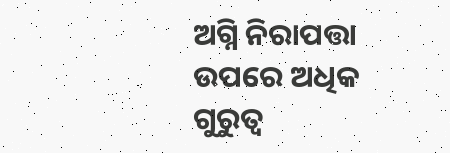ଅଗ୍ନି ନିରାପତ୍ତା ଉପରେ ଅଧିକ ଗୁରୁତ୍ବ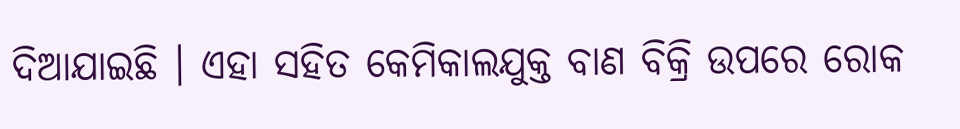ଦିଆଯାଇଛି । ଏହା ସହିତ କେମିକାଲଯୁକ୍ତ ବାଣ ବିକ୍ରି ଉପରେ ରୋକ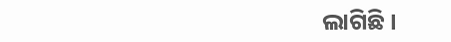ଲାଗିଛି ।